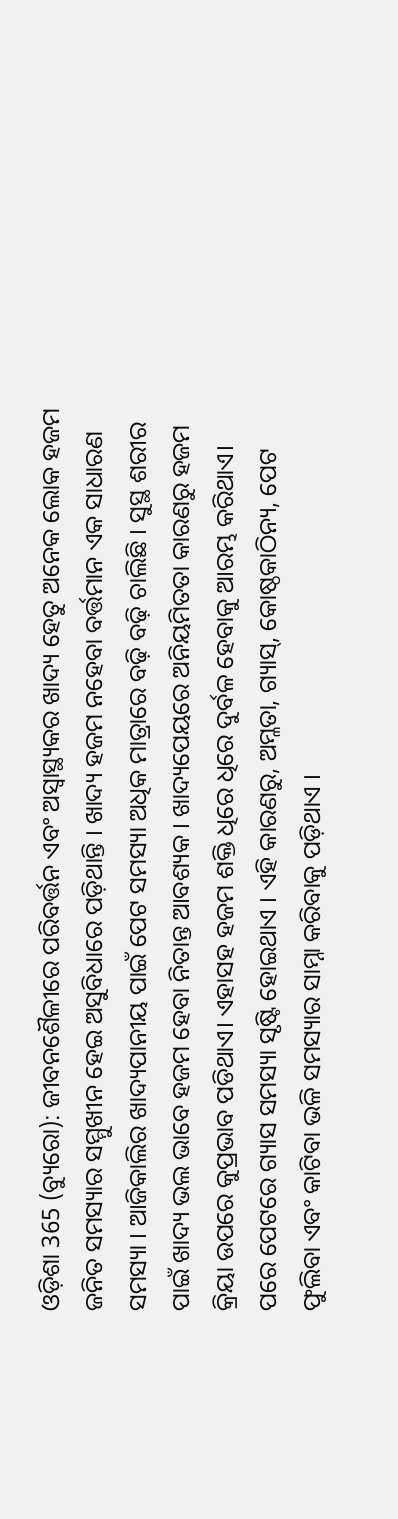ଓଡ଼ିଶା 365 (ବ୍ୟୁରୋ): ଜୀବନଶୈଳୀରେ ପରିବର୍ତ୍ତନ ଏବଂ ଅସ୍ୱାସ୍ଥ୍ୟକର ଖାଦ୍ୟ ହେତୁ ଅନେକ ଲୋକ ହଜମ ଜନିତ ସମସ୍ୟାର ସମ୍ମୁଖୀନ ହେଇ ଅସୁବିଧାରେ ପଡ଼ିଥାନ୍ତି । ଖାଦ୍ୟ ହଜମ ନହେବା ବର୍ତ୍ତମାନ ଏକ ସାଧାରଣ ସମସ୍ୟା । ଆଜିକାଲିର ଖାଦ୍ୟପାନୀୟ ପାଇଁ ପେଟ ସମସ୍ୟା ଅଧିକ ମାତ୍ରାରେ ବଢ଼ି ବଢ଼ି ଚାଲିଛି । ସୁସ୍ଥ ଶରୀର ପାଇଁ ଖାଦ୍ୟ ଭଲ ଭାବେ ହଜମ ହେବା ନିତାନ୍ତ ଆବଶ୍ୟକ । ଖାଦ୍ୟପେୟରେ ଅନିୟମିତତା କାରଣରୁ ହଜମ କ୍ରିୟା ଉପରେ କୁପ୍ରଭାବ ପଡିଥାଏ। ଏହାସହ ହଜମ ଶକ୍ତି ଧିରେ ଧିରେ ଦୁର୍ବଳ ହେବାକୁ ଆରମ୍ଭ କରିଥାଏ। ପରେ ପେଟରେ ଗ୍ୟାସ ସମସ୍ୟା ସୃଷ୍ଟି ହୋଇଥାଏ । ଏହି କାରଣରୁ, ଅମ୍ଳତା, ଗ୍ୟାସ୍, କୋଷ୍ଠକାଠିନ୍ୟ, ପେଟ ଫୁଲିବା ଏବଂ କାଟିବା ଭଳି ସମସ୍ୟାର ସାମ୍ନା କରିବାକୁ ପଡ଼ିଥାଏ ।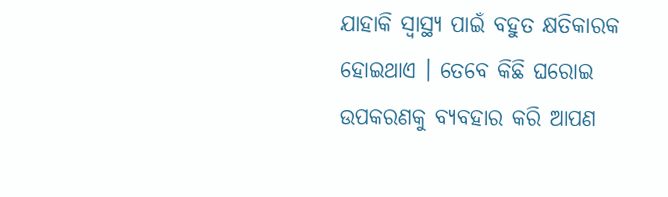ଯାହାକି ସ୍ୱାସ୍ଥ୍ୟ ପାଇଁ ବହୁତ କ୍ଷତିକାରକ ହୋଇଥାଏ । ତେବେ କିଛି ଘରୋଇ ଉପକରଣକୁ ବ୍ୟବହାର କରି ଆପଣ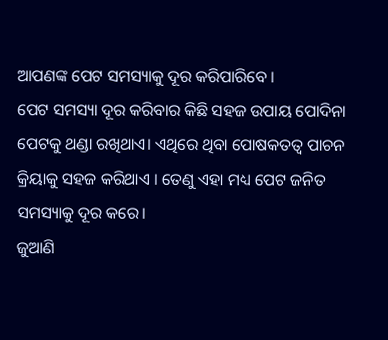ଆପଣଙ୍କ ପେଟ ସମସ୍ୟାକୁ ଦୂର କରିପାରିବେ ।
ପେଟ ସମସ୍ୟା ଦୂର କରିବାର କିଛି ସହଜ ଉପାୟ ପୋଦିନା ପେଟକୁ ଥଣ୍ଡା ରଖିଥାଏ। ଏଥିରେ ଥିବା ପୋଷକତତ୍ୱ ପାଚନ କ୍ରିୟାକୁ ସହଜ କରିଥାଏ । ତେଣୁ ଏହା ମଧ୍ୟ ପେଟ ଜନିତ ସମସ୍ୟାକୁ ଦୂର କରେ।
ଜୁଆଣି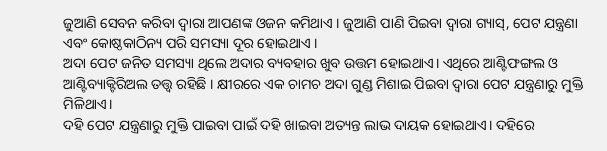ଜୁଆଣି ସେବନ କରିବା ଦ୍ୱାରା ଆପଣଙ୍କ ଓଜନ କମିଥାଏ । ଜୁଆଣି ପାଣି ପିଇବା ଦ୍ୱାରା ଗ୍ୟାସ୍, ପେଟ ଯନ୍ତ୍ରଣା ଏବଂ କୋଷ୍ଠକାଠିନ୍ୟ ପରି ସମସ୍ୟା ଦୂର ହୋଇଥାଏ ।
ଅଦା ପେଟ ଜନିତ ସମସ୍ୟା ଥିଲେ ଅଦାର ବ୍ୟବହାର ଖୁବ ଉତ୍ତମ ହୋଇଥାଏ। ଏଥିରେ ଆଣ୍ଟିଫଙ୍ଗଲ ଓ ଆଣ୍ଟିବ୍ୟାକ୍ଟିରିଅଲ ତତ୍ତ୍ୱ ରହିଛି । କ୍ଷୀରରେ ଏକ ଚାମଚ ଅଦା ଗୁଣ୍ଡ ମିଶାଇ ପିଇବା ଦ୍ୱାରା ପେଟ ଯନ୍ତ୍ରଣାରୁ ମୁକ୍ତି ମିଳିଥାଏ।
ଦହି ପେଟ ଯନ୍ତ୍ରଣାରୁ ମୁକ୍ତି ପାଇବା ପାଇଁ ଦହି ଖାଇବା ଅତ୍ୟନ୍ତ ଲାଭ ଦାୟକ ହୋଇଥାଏ। ଦହିରେ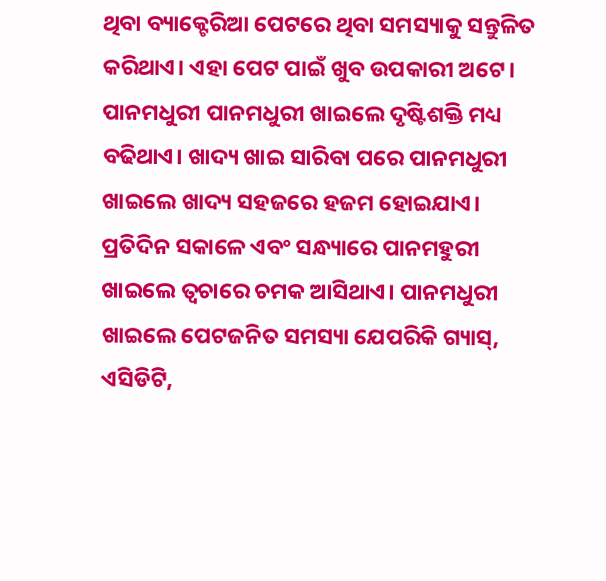ଥିବା ବ୍ୟାକ୍ଟେରିଆ ପେଟରେ ଥିବା ସମସ୍ୟାକୁ ସନ୍ତୁଳିତ କରିଥାଏ। ଏହା ପେଟ ପାଇଁ ଖୁବ ଉପକାରୀ ଅଟେ।
ପାନମଧୁରୀ ପାନମଧୁରୀ ଖାଇଲେ ଦୃଷ୍ଟିଶକ୍ତି ମଧ୍ୟ ବଢିଥାଏ। ଖାଦ୍ୟ ଖାଇ ସାରିବା ପରେ ପାନମଧୁରୀ ଖାଇଲେ ଖାଦ୍ୟ ସହଜରେ ହଜମ ହୋଇଯାଏ।
ପ୍ରତିଦିନ ସକାଳେ ଏବଂ ସନ୍ଧ୍ୟାରେ ପାନମହୁରୀ ଖାଇଲେ ତ୍ୱଚାରେ ଚମକ ଆସିଥାଏ। ପାନମଧୁରୀ ଖାଇଲେ ପେଟଜନିତ ସମସ୍ୟା ଯେପରିକି ଗ୍ୟାସ୍, ଏସିଡିଟି,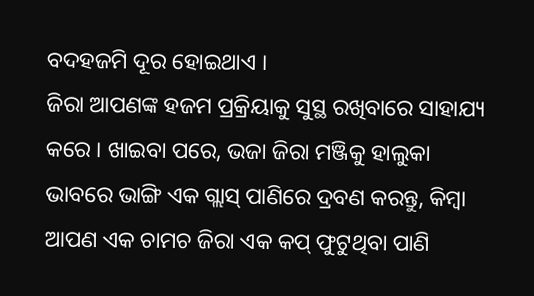ବଦହଜମି ଦୂର ହୋଇଥାଏ ।
ଜିରା ଆପଣଙ୍କ ହଜମ ପ୍ରକ୍ରିୟାକୁ ସୁସ୍ଥ ରଖିବାରେ ସାହାଯ୍ୟ କରେ । ଖାଇବା ପରେ, ଭଜା ଜିରା ମଞ୍ଜିକୁ ହାଲୁକା ଭାବରେ ଭାଙ୍ଗି ଏକ ଗ୍ଲାସ୍ ପାଣିରେ ଦ୍ରବଣ କରନ୍ତୁ, କିମ୍ବା ଆପଣ ଏକ ଚାମଚ ଜିରା ଏକ କପ୍ ଫୁଟୁଥିବା ପାଣି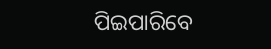ପିଇପାରିବେ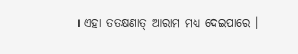। ଏହା ତତକ୍ଷଣାତ୍ ଆରାମ ମଧ୍ୟ ଦେଇପାରେ ।